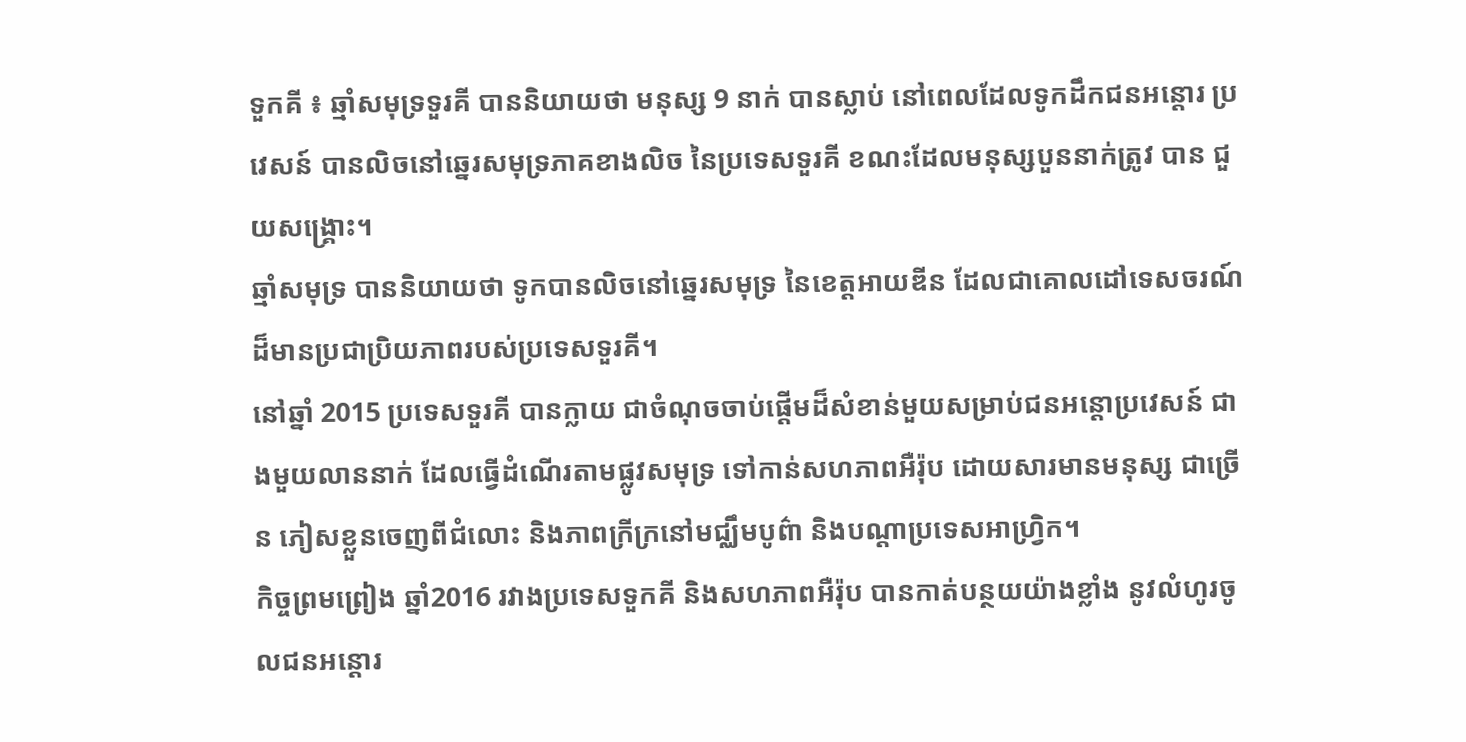ទួកគី ៖ ឆ្មាំសមុទ្រទួរគី បាននិយាយថា មនុស្ស 9 នាក់ បានស្លាប់ នៅពេលដែលទូកដឹកជនអន្តោរ ប្រវេសន៍ បានលិចនៅឆ្នេរសមុទ្រភាគខាងលិច នៃប្រទេសទួរគី ខណះដែលមនុស្សបួននាក់ត្រូវ បាន ជួយសង្គ្រោះ។
ឆ្មាំសមុទ្រ បាននិយាយថា ទូកបានលិចនៅឆ្នេរសមុទ្រ នៃខេត្តអាយឌីន ដែលជាគោលដៅទេសចរណ៍ដ៏មានប្រជាប្រិយភាពរបស់ប្រទេសទួរគី។
នៅឆ្នាំ 2015 ប្រទេសទួរគី បានក្លាយ ជាចំណុចចាប់ផ្តើមដ៏សំខាន់មួយសម្រាប់ជនអន្តោប្រវេសន៍ ជាងមួយលាននាក់ ដែលធ្វើដំណើរតាមផ្លូវសមុទ្រ ទៅកាន់សហភាពអឺរ៉ុប ដោយសារមានមនុស្ស ជាច្រើន ភៀសខ្លួនចេញពីជំលោះ និងភាពក្រីក្រនៅមជ្ឈឹមបូព៌ា និងបណ្តាប្រទេសអាហ្វ្រិក។
កិច្ចព្រមព្រៀង ឆ្នាំ2016 រវាងប្រទេសទួកគី និងសហភាពអឺរ៉ុប បានកាត់បន្ថយយ៉ាងខ្លាំង នូវលំហូរចូលជនអន្តោរ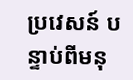ប្រវេសន៍ បន្ទាប់ពីមនុ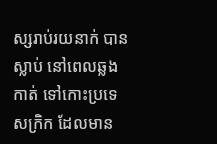ស្សរាប់រយនាក់ បានស្លាប់ នៅពេលឆ្លងកាត់ ទៅកោះប្រទេសក្រិក ដែលមាន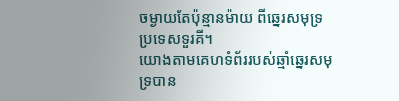ចម្ងាយតែប៉ុន្មានម៉ាយ ពីឆ្នេរសមុទ្រប្រទេសទួរគី។
យោងតាមគេហទំព័ររបស់ឆ្មាំឆ្នេរសមុទ្របាន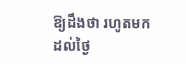ឱ្យដឹងថា រហូតមកដល់ថ្ងៃ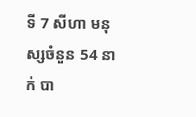ទី 7 សីហា មនុស្សចំនួន 54 នាក់ បា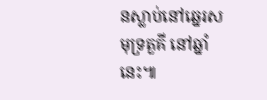នស្លាប់នៅឆ្នេរសមុទ្រតួគី នៅឆ្នាំនេះ៕